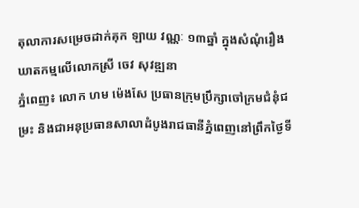តុលាការសម្រេចដាក់គុក ឡាយ វណ្ណៈ ១៣ឆ្នាំ ក្នុងសំណុំរឿងឃាតកម្មលើលោកស្រី ចេវ សុវឌ្ឍនា
ភ្នំពេញ៖ លោក ហម ម៉េងសែ ប្រធានក្រុមប្រឹក្សាចៅក្រមជំនុំជម្រះ និងជាអនុប្រធានសាលាដំបូងរាជធានីភ្នំពេញនៅព្រឹកថ្ងៃទី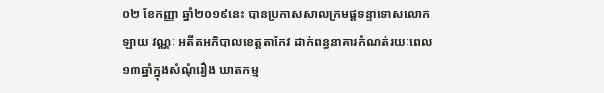០២ ខែកញ្ញា ឆ្នាំ២០១៩នេះ បានប្រកាសសាលក្រមផ្តទន្ទាទោសលោក ឡាយ វណ្ណៈ អតីតអភិបាលខេត្តតាកែវ ដាក់ពន្ធនាគារកំណត់រយៈពេល១៣ឆ្នាំក្នុងសំណុំរឿង ឃាតកម្ម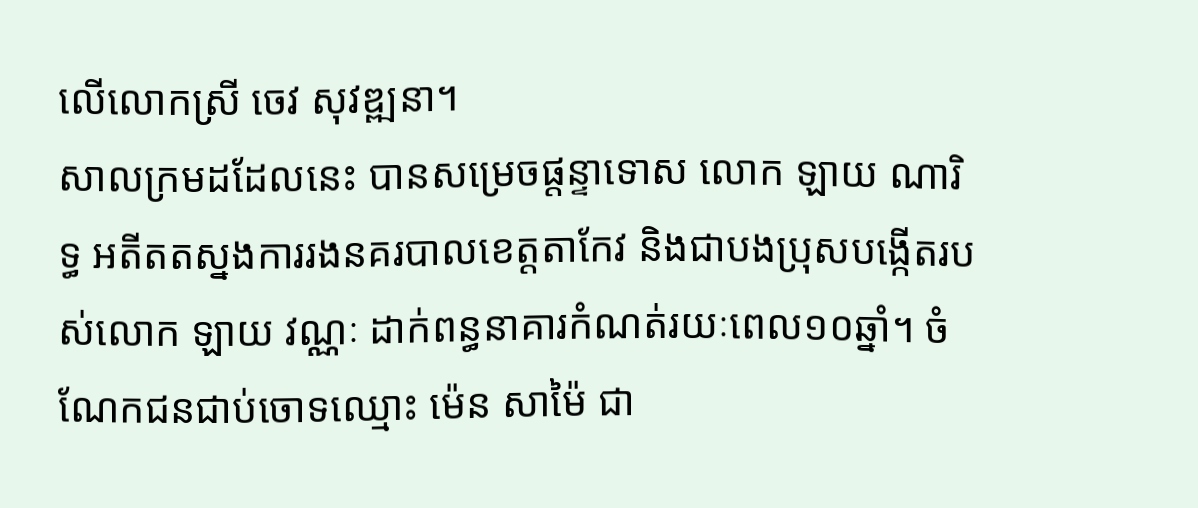លើលោកស្រី ចេវ សុវឌ្ឍនា។
សាលក្រមដដែលនេះ បានសម្រេចផ្តន្ទាទោស លោក ឡាយ ណារិទ្ធ អតីតតស្នងការរងនគរបាលខេត្តតាកែវ និងជាបងប្រុសបង្កើតរបស់លោក ឡាយ វណ្ណៈ ដាក់ពន្ធនាគារកំណត់រយៈពេល១០ឆ្នាំ។ ចំណែកជនជាប់ចោទឈ្មោះ ម៉េន សាម៉ៃ ជា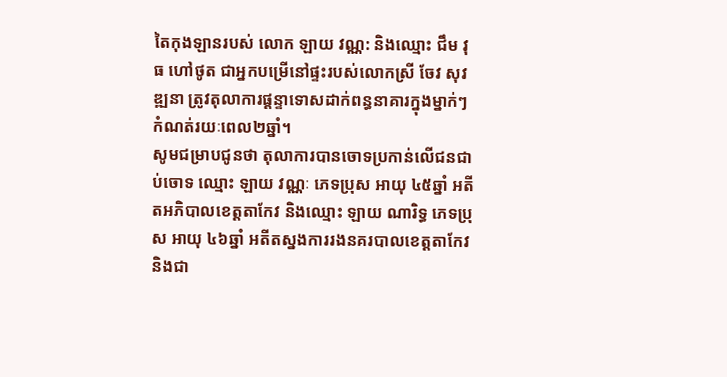តៃកុងឡានរបស់ លោក ឡាយ វណ្ណ: និងឈ្មោះ ជឹម វុធ ហៅថូត ជាអ្នកបម្រើនៅផ្ទះរបស់លោកស្រី ចែវ សុវឌ្ឍនា ត្រូវតុលាការផ្តន្ទាទោសដាក់ពន្ធនាគារក្នុងម្នាក់ៗ កំណត់រយៈពេល២ឆ្នាំ។
សូមជម្រាបជូនថា តុលាការបានចោទប្រកាន់លើជនជាប់ចោទ ឈ្មោះ ឡាយ វណ្ណៈ ភេទប្រុស អាយុ ៤៥ឆ្នាំ អតីតអភិបាលខេត្តតាកែវ និងឈ្មោះ ឡាយ ណារិទ្ធ ភេទប្រុស អាយុ ៤៦ឆ្នាំ អតីតស្នងការរងនគរបាលខេត្តតាកែវ និងជា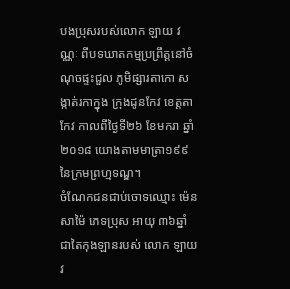បងប្រុសរបស់លោក ឡាយ វណ្ណៈ ពីបទឃាតកម្មប្រព្រឹត្តនៅចំណុចផ្ទះជួល ភូមិផ្សារតាកោ សង្កាត់រកាក្នុង ក្រុងដូនកែវ ខេត្តតាកែវ កាលពីថ្ងៃទី២៦ ខែមករា ឆ្នាំ២០១៨ យោងតាមមាត្រា១៩៩ នៃក្រមព្រហ្មទណ្ឌ។
ចំណែកជនជាប់ចោទឈ្មោះ ម៉េន សាម៉ៃ ភេទប្រុស អាយុ ៣៦ឆ្នាំ ជាតៃកុងឡានរបស់ លោក ឡាយ វ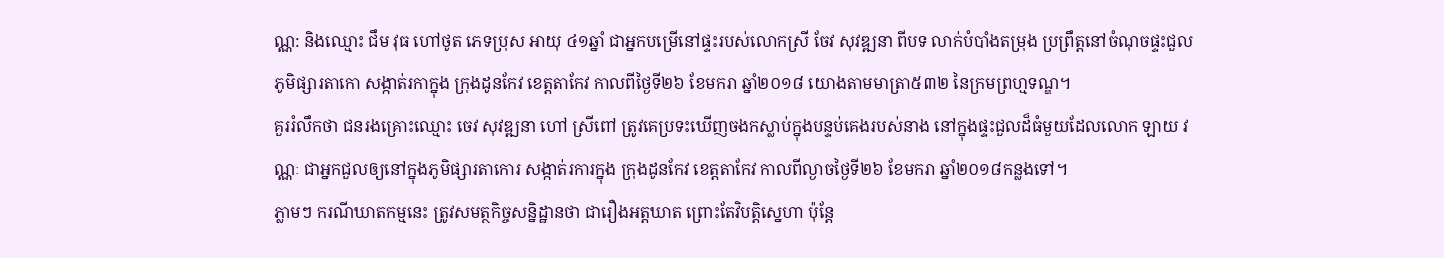ណ្ណ: និងឈ្មោះ ជឹម វុធ ហៅថូត ភេទប្រុស អាយុ ៤១ឆ្នាំ ជាអ្នកបម្រើនៅផ្ទះរបស់លោកស្រី ចែវ សុវឌ្ឍនា ពីបទ លាក់បំបាំងតម្រុង ប្រព្រឹត្តនៅចំណុចផ្ទះជួល ភូមិផ្សារតាកោ សង្កាត់រកាក្នុង ក្រុងដូនកែវ ខេត្តតាកែវ កាលពីថ្ងៃទី២៦ ខែមករា ឆ្នាំ២០១៨ យោងតាមមាត្រា៥៣២ នៃក្រមព្រហ្មទណ្ឌ។
គួររំលឹកថា ជនរងគ្រោះឈ្មោះ ចេវ សុវឌ្ឍនា ហៅ ស្រីពៅ ត្រូវគេប្រទះឃើញចងកស្លាប់ក្នុងបន្ទប់គេងរបស់នាង នៅក្នុងផ្ទះជួលដ៏ធំមួយដែលលោក ឡាយ វណ្ណៈ ជាអ្នកជួលឲ្យនៅក្នុងភូមិផ្សារតាកោរ សង្កាត់រការក្នុង ក្រុងដូនកែវ ខេត្តតាកែវ កាលពីល្ងាចថ្ងៃទី២៦ ខែមករា ឆ្នាំ២០១៨កន្លងទៅ។
ភ្លាមៗ ករណីឃាតកម្មនេះ ត្រូវសមត្ថកិច្ចសន្និដ្ឋានថា ជារឿងអត្តឃាត ព្រោះតែវិបត្តិស្នេហា ប៉ុន្ដែ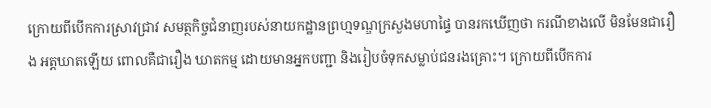ក្រោយពីបើកការស្រាវជ្រាវ សមត្ថកិច្ចជំនាញរបស់នាយកដ្ឋានព្រហ្មទណ្ឌក្រសួងមហាផ្ទៃ បានរកឃើញថា ករណីខាងលើ មិនមែនជារឿង អត្តឃាតឡើយ ពោលគឺជារឿង ឃាតកម្ម ដោយមានអ្នកបញ្ជា និងរៀបចំទុកសម្លាប់ជនរងគ្រោះ។ ក្រោយពីបើកការ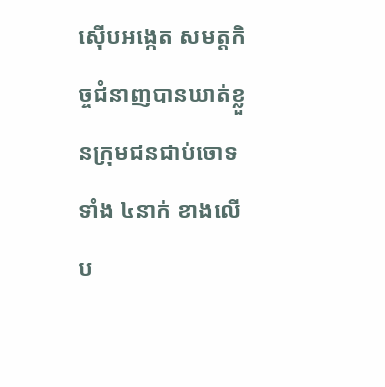ស៊ើបអង្កេត សមត្ដកិច្ចជំនាញបានឃាត់ខ្លួនក្រុមជនជាប់ចោទទាំង ៤នាក់ ខាងលើប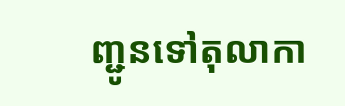ញ្ជូនទៅតុលាកា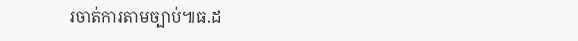រចាត់ការតាមច្បាប់៕ធ.ដ